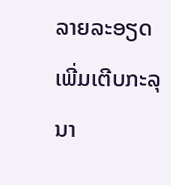ລາຍລະອຽດເພີ່ມເຕີບກະລຸນາ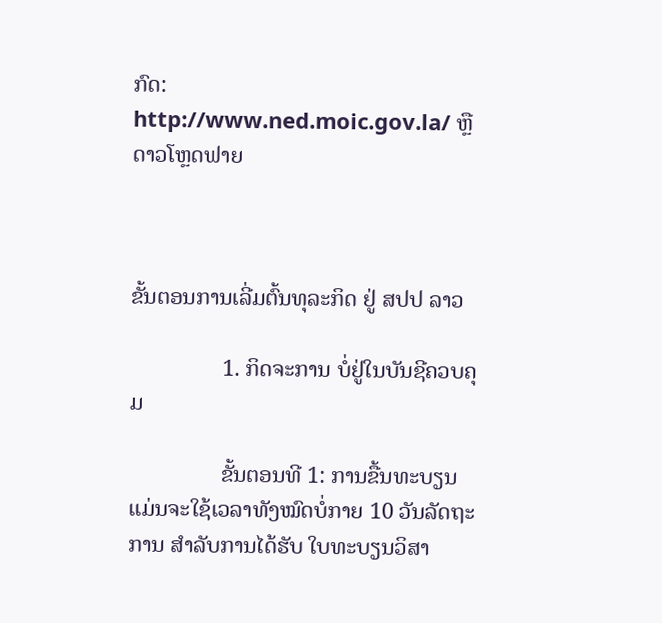ກົດ: http://www.ned.moic.gov.la/ ຫຼື ດາວໂຫຼດຟາຍ



ຂັ້ນຕອນການເລີ່ມຕົ້ນທຸລະກິດ ຢູ່ ສປປ ລາວ

                1. ກິດຈະການ ບໍ່ຢູ່ໃນບັນຊີຄວບຄຸມ

                ຂັ້ນຕອນທີ 1: ການຂື້ນທະບຽນ ແມ່ນຈະໃຊ້ເວລາທັງໝົດບໍ່ກາຍ 10 ວັນລັດຖະການ ສໍາລັບການໄດ້ຮັບ ໃບທະບຽນວິສາ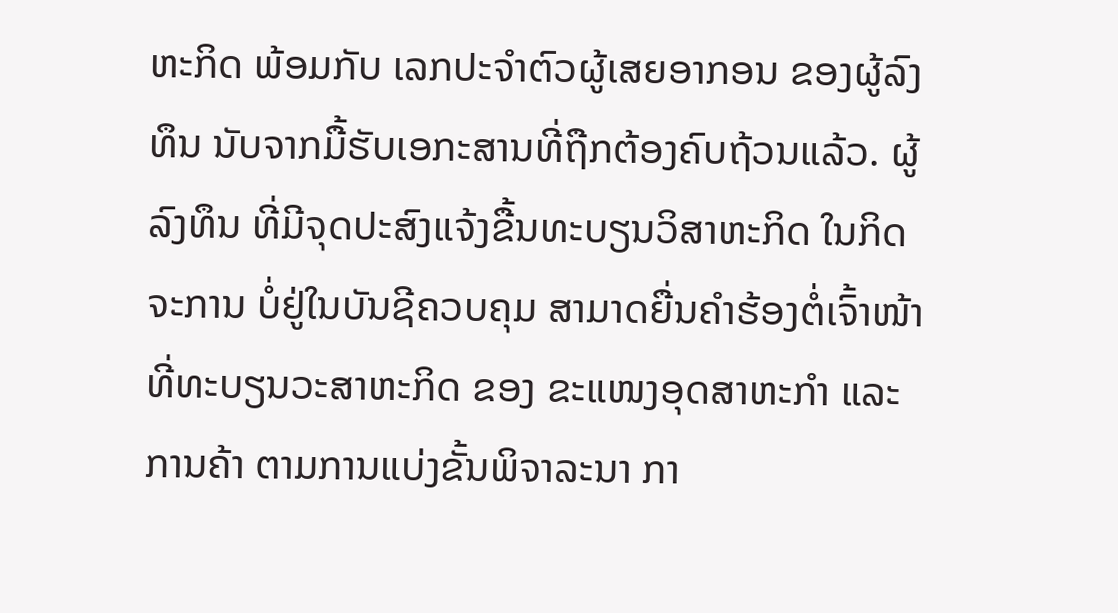ຫະກິດ ພ້ອມກັບ ເລກປະຈໍາຕົວຜູ້ເສຍອາກອນ ຂອງຜູ້ລົງທຶນ ນັບຈາກມື້ຮັບເອກະສານທີ່ຖືກຕ້ອງຄົບຖ້ວນແລ້ວ. ຜູ້ລົງທຶນ ທີ່ມີຈຸດປະສົງແຈ້ງຂື້ນທະບຽນວິສາຫະກິດ ໃນກິດຈະການ ບໍ່ຢູ່ໃນບັນຊີຄວບຄຸມ ສາມາດຍື່ນຄໍາຮ້ອງຕໍ່ເຈົ້າໜ້າທີ່ທະບຽນວະສາຫະກິດ ຂອງ ຂະແໜງອຸດສາຫະກໍາ ແລະ ການຄ້າ ຕາມການແບ່ງຂັ້ນພິຈາລະນາ ກາ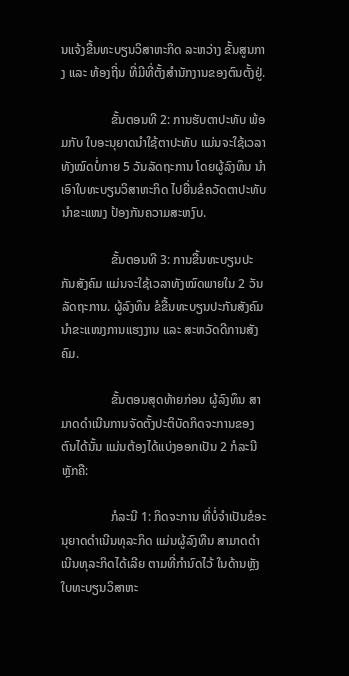ນແຈ້ງຂື້ນທະບຽນວິສາຫະກິດ ລະຫວ່າງ ຂັ້ນສູນກາງ ແລະ ທ້ອງຖີ່ນ ທີ່ມີທີ່ຕັ້ງສໍານັກງານຂອງຕົນຕັ້ງຢູ່.

                ຂັ້ນຕອນທີ 2: ການຮັບຕາປະທັບ ພ້ອມກັບ ໃບອະນຸຍາດນໍາໃຊ້ຕາປະທັບ ແມ່ນຈະໃຊ້ເວລາທັງໝົດບໍ່ກາຍ 5 ວັນລັດຖະການ ໂດຍຜູ້ລົງທຶນ ນໍາເອົາໃບທະບຽນວິສາຫະກິດ ໄປຍື່ນຂໍຄວັດຕາປະທັບນໍາຂະແໜງ ປ້ອງກັນຄວາມສະຫງົບ.

                ຂັ້ນຕອນທີ 3: ການຂື້ນທະບຽນປະກັນສັງຄົມ ແມ່ນຈະໃຊ້ເວລາທັງໝົດພາຍໃນ 2 ວັນລັດຖະການ. ຜູ້ລົງທຶນ ຂໍຂື້ນທະບຽນປະກັນສັງຄົມນໍາຂະແໜງການແຮງງານ ແລະ ສະຫວັດດີການສັງຄົມ.

                ຂັ້ນຕອນສຸດທ້າຍກ່ອນ ຜູ້ລົງທຶນ ສາມາດດໍາເນີນການຈັດຕັ້ງປະຕິບັດກິດຈະການຂອງຕົນໄດ້ນັ້ນ ແມ່ນຕ້ອງໄດ້ແບ່ງອອກເປັນ 2 ກໍລະນີຫຼັກຄື:

                ກໍລະນີ 1: ກິດຈະການ ທີ່ບໍ່ຈໍາເປັນຂໍອະນຸຍາດດໍາເນີນທຸລະກິດ ແມ່ນຜູ້ລົງທືນ ສາມາດດໍາເນີນທຸລະກິດໄດ້ເລີຍ ຕາມທີ່ກໍານົດໄວ້ ໃນດ້ານຫຼັງໃບທະບຽນວິສາຫະ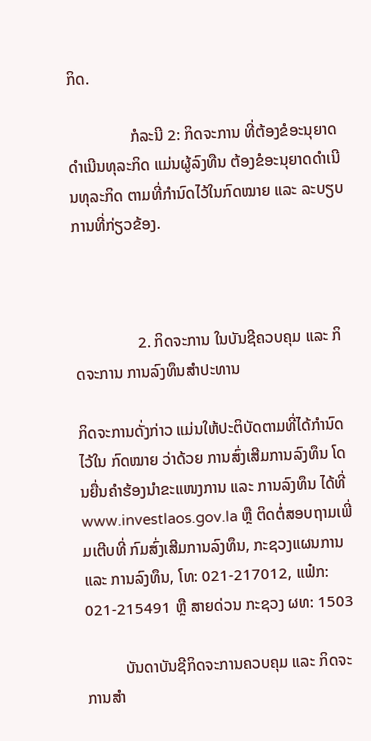ກິດ.

                ກໍລະນີ 2: ກິດຈະການ ທີ່ຕ້ອງຂໍອະນຸຍາດດໍາເນີນທຸລະກິດ ແມ່ນຜູ້ລົງທືນ ຕ້ອງຂໍອະນຸຍາດດໍາເນີນທຸລະກິດ ຕາມທີ່ກໍານົດໄວ້ໃນກົດໝາຍ ແລະ ລະບຽບການທີ່ກ່ຽວຂ້ອງ.



                2. ກິດຈະການ ໃນບັນຊີຄວບຄຸມ ແລະ ກິດຈະການ ການລົງທຶນສໍາປະທານ

ກິດຈະການດັ່ງກ່າວ ແມ່ນໃຫ້ປະຕິບັດຕາມທີ່ໄດ້ກໍານົດໄວ້ໃນ ກົດໝາຍ ວ່າດ້ວຍ ການສົ່ງເສີມການລົງທຶນ ໂດນຍື່ນຄໍາຮ້ອງນໍາຂະແໜງການ ແລະ ການລົງທຶນ ໄດ້ທີ່ www.investlaos.gov.la ຫຼື ຕິດຕໍ່ສອບຖາມເພີ່ມເຕີບທີ່ ກົມສົ່ງເສີມການລົງທຶນ, ກະຊວງແຜນການ ແລະ ການລົງທຶນ, ໂທ: 021-217012, ແຟ໋ກ: 021-215491 ຫຼື ສາຍດ່ວນ ກະຊວງ ຜທ: 1503

          ບັນດາບັນຊີກິດຈະການຄວບຄຸມ ແລະ ກິດຈະການສໍາ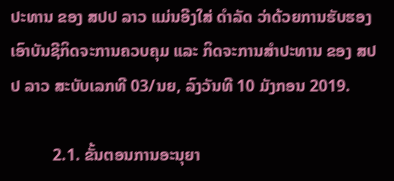ປະທານ ຂອງ ສປປ ລາວ ແມ່ນອີງໃສ່ ດຳລັດ ວ່າດ້ວຍການຮັບຮອງເອົາບັນຊີກິດຈະການຄວບຄຸມ ແລະ ກິດຈະການສຳປະທານ ຂອງ ສປປ ລາວ ສະບັບເລກທີ 03/ນຍ, ລົງວັນທີ 10 ມັງກອນ 2019.

          2.1. ຂັ້ນຕອນການອະນຸຍາ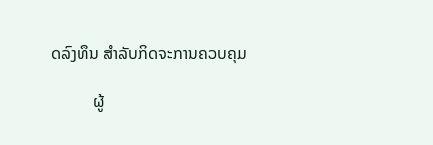ດລົງທຶນ ສຳລັບກິດຈະການຄວບຄຸມ

          ຜູ້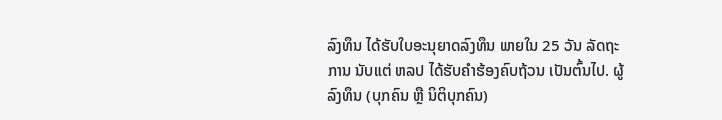ລົງທຶນ ໄດ້ຮັບໃບອະນຸຍາດລົງທຶນ ພາຍໃນ 25 ວັນ ລັດຖະການ ນັບແຕ່ ຫລປ ໄດ້ຮັບຄຳຮ້ອງຄົບຖ້ວນ ເປັນຕົ້ນໄປ. ຜູ້ລົງທຶນ (ບຸກຄົນ ຫຼື ນິຕິບຸກຄົນ)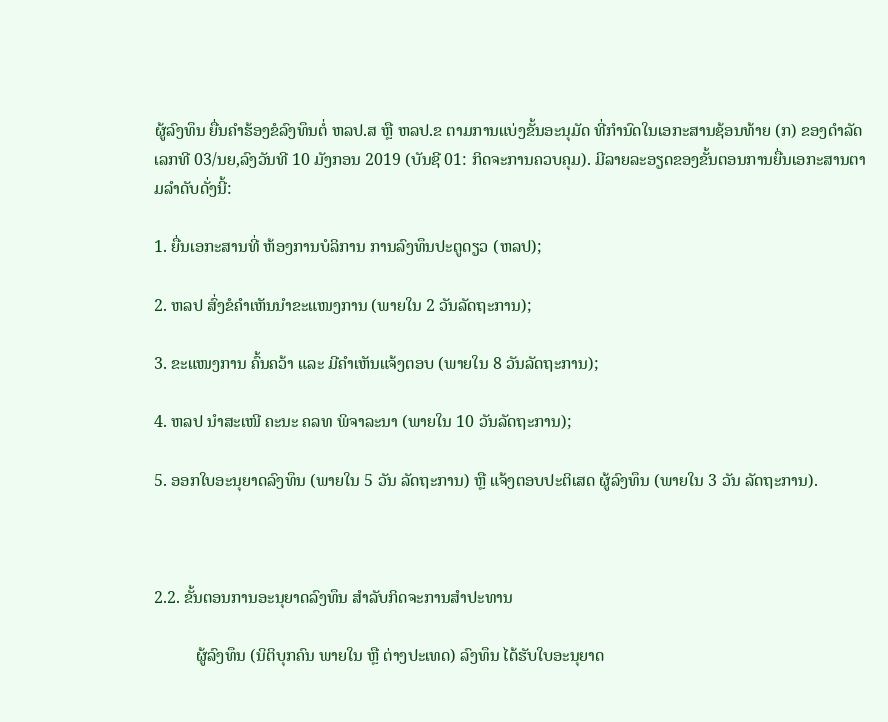ຜູ້ລົງທຶນ ຍື່ນຄຳຮ້ອງຂໍລົງທຶນຕໍ່ ຫລປ.ສ ຫຼື ຫລປ.ຂ ຕາມການແບ່ງຂັ້ນອະນຸມັດ ທີ່ກຳນົດໃນເອກະສານຊ້ອນທ້າຍ (ກ) ຂອງດຳລັດ ເລກທີ 03/ນຍ,ລົງວັນທີ 10 ມັງກອນ 2019 (ບັນຊີ 01: ກິດຈະການຄວບຄຸມ). ມີລາຍລະອຽດຂອງຂັ້ນຕອນການຍື່ນເອກະສານຕາມລໍາດັບດັ່ງນີ້:

1. ຍື່ນເອກະສານທີ່ ຫ້ອງການບໍລິການ ການລົງທຶນປະຕູດຽວ (ຫລປ);

2. ຫລປ ສົ່ງຂໍຄຳເຫັນນໍາຂະແໜງການ (ພາຍໃນ 2 ວັນລັດຖະການ);

3. ຂະແໜງການ ຄົ້ນຄວ້າ ແລະ ມີຄຳເຫັນແຈ້ງຕອບ (ພາຍໃນ 8 ວັນລັດຖະການ);

4. ຫລປ ນຳສະເໜີ ຄະນະ ຄລທ ພິຈາລະນາ (ພາຍໃນ 10 ວັນລັດຖະການ);

5. ອອກໃບອະນຸຍາດລົງທຶນ (ພາຍໃນ 5 ວັນ ລັດຖະການ) ຫຼື ແຈ້ງຕອບປະຕິເສດ ຜູ້ລົງທຶນ (ພາຍໃນ 3 ວັນ ລັດຖະການ).



2.2. ຂັ້ນຕອນການອະນຸຍາດລົງທຶນ ສຳລັບກິດຈະການສຳປະທານ

          ຜູ້ລົງທຶນ (ນິຕິບຸກຄົນ ພາຍໃນ ຫຼື ຕ່າງປະເທດ) ລົງທຶນ ໄດ້ຮັບໃບອະນຸຍາດ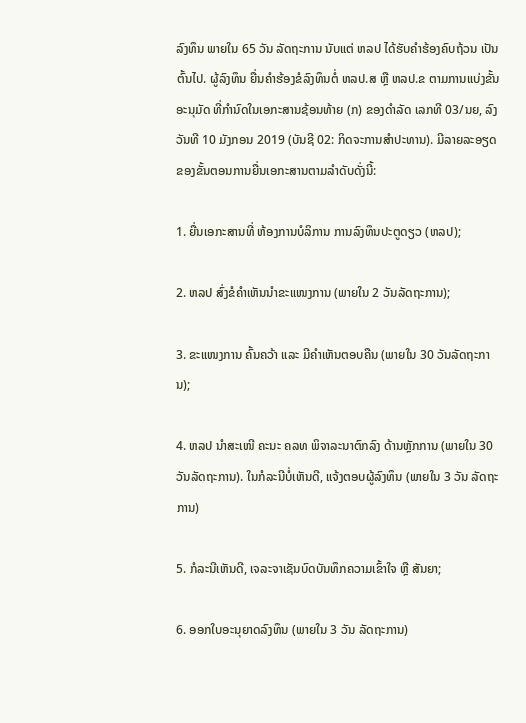ລົງທຶນ ພາຍໃນ 65 ວັນ ລັດຖະການ ນັບແຕ່ ຫລປ ໄດ້ຮັບຄຳຮ້ອງຄົບຖ້ວນ ເປັນຕົ້ນໄປ. ຜູ້ລົງທຶນ ຍື່ນຄຳຮ້ອງຂໍລົງທຶນຕໍ່ ຫລປ.ສ ຫຼື ຫລປ.ຂ ຕາມການແບ່ງຂັ້ນອະນຸມັດ ທີ່ກຳນົດໃນເອກະສານຊ້ອນທ້າຍ (ກ) ຂອງດຳລັດ ເລກທີ 03/ນຍ, ລົງວັນທີ 10 ມັງກອນ 2019 (ບັນຊີ 02: ກິດຈະການສໍາປະທານ). ມີລາຍລະອຽດຂອງຂັ້ນຕອນການຍື່ນເອກະສານຕາມລໍາດັບດັ່ງນີ້:

1. ຍື່ນເອກະສານທີ່ ຫ້ອງການບໍລິການ ການລົງທຶນປະຕູດຽວ (ຫລປ);

2. ຫລປ ສົ່ງຂໍຄຳເຫັນນໍາຂະແໜງການ (ພາຍໃນ 2 ວັນລັດຖະການ);

3. ຂະແໜງການ ຄົ້ນຄວ້າ ແລະ ມີຄຳເຫັນຕອບຄືນ (ພາຍໃນ 30 ວັນລັດຖະການ);

4. ຫລປ ນຳສະເໜີ ຄະນະ ຄລທ ພິຈາລະນາຕົກລົງ ດ້ານຫຼັກການ (ພາຍໃນ 30 ວັນລັດຖະການ). ໃນກໍລະນີບໍ່ເຫັນດີ, ແຈ້ງຕອບຜູ້ລົງທຶນ (ພາຍໃນ 3 ວັນ ລັດຖະການ)

5. ກໍລະນີເຫັນດີ, ເຈລະຈາເຊັນບົດບັນທຶກຄວາມເຂົ້າໃຈ ຫຼື ສັນຍາ;

6. ອອກໃບອະນຸຍາດລົງທຶນ (ພາຍໃນ 3 ວັນ ລັດຖະການ)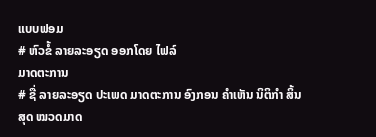ແບບຟອມ
# ຫົວຂໍ້ ລາຍລະອຽດ ອອກໂດຍ ໄຟລ໌
ມາດຕະການ
# ຊື່ ລາຍລະອຽດ ປະເພດ ມາດຕະການ ອົງກອນ ຄຳເຫັນ ນິຕິກໍາ ສິ້ນສຸດ ໝວດມາດ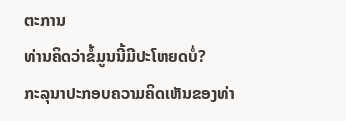ຕະການ
ທ່ານຄິດວ່າຂໍ້ມູນນີ້ມີປະໂຫຍດບໍ່?
ກະລຸນາປະກອບຄວາມຄິດເຫັນຂອງທ່າ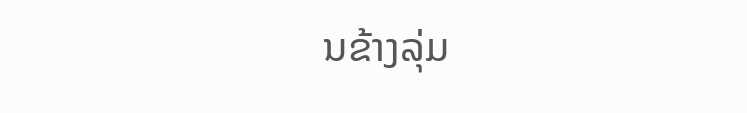ນຂ້າງລຸ່ມ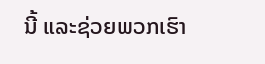ນີ້ ແລະຊ່ວຍພວກເຮົາ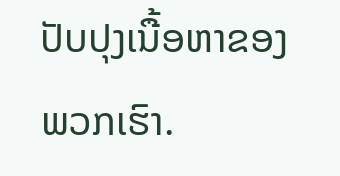ປັບປຸງເນື້ອຫາຂອງພວກເຮົາ.